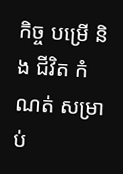កិច្ច បម្រើ និង ជីវិត កំណត់ សម្រាប់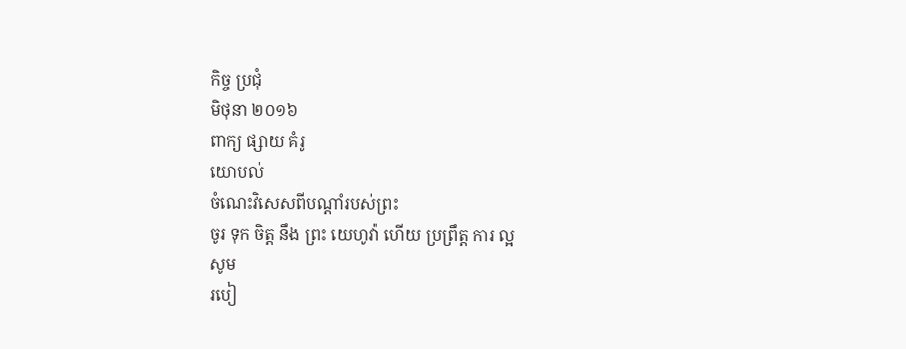កិច្ច ប្រជុំ
មិថុនា ២០១៦
ពាក្យ ផ្សាយ គំរូ
យោបល់
ចំណេះវិសេសពីបណ្ដាំរបស់ព្រះ
ចូរ ទុក ចិត្ដ នឹង ព្រះ យេហូវ៉ា ហើយ ប្រព្រឹត្ដ ការ ល្អ
សូម
របៀ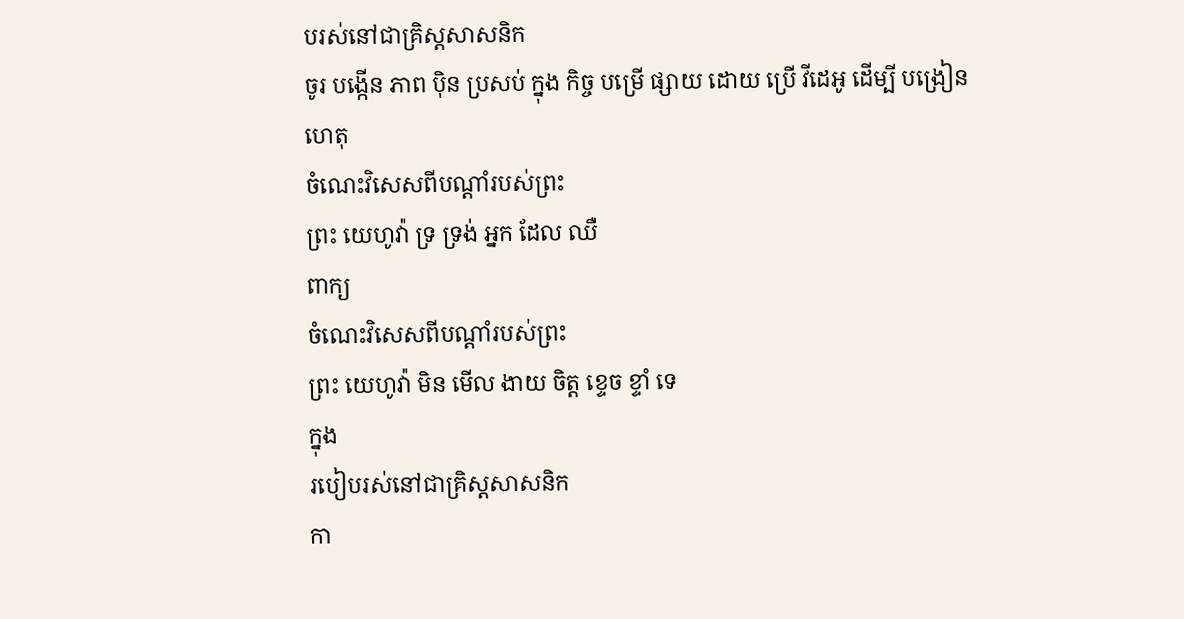បរស់នៅជាគ្រិស្ដសាសនិក
ចូរ បង្កើន ភាព ប៉ិន ប្រសប់ ក្នុង កិច្ច បម្រើ ផ្សាយ ដោយ ប្រើ វីដេអូ ដើម្បី បង្រៀន
ហេតុ
ចំណេះវិសេសពីបណ្ដាំរបស់ព្រះ
ព្រះ យេហូវ៉ា ទ្រ ទ្រង់ អ្នក ដែល ឈឺ
ពាក្យ
ចំណេះវិសេសពីបណ្ដាំរបស់ព្រះ
ព្រះ យេហូវ៉ា មិន មើល ងាយ ចិត្ដ ខ្ទេច ខ្ទាំ ទេ
ក្នុង
របៀបរស់នៅជាគ្រិស្ដសាសនិក
កា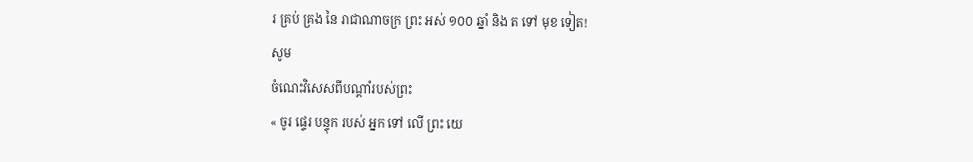រ គ្រប់ គ្រង នៃ រាជាណាចក្រ ព្រះ អស់ ១០០ ឆ្នាំ និង ត ទៅ មុខ ទៀត!
សូម
ចំណេះវិសេសពីបណ្ដាំរបស់ព្រះ
« ចូរ ផ្ទេរ បន្ទុក របស់ អ្នក ទៅ លើ ព្រះ យេ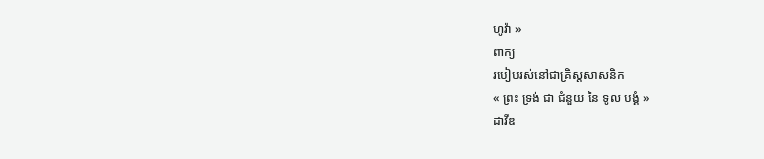ហូវ៉ា »
ពាក្យ
របៀបរស់នៅជាគ្រិស្ដសាសនិក
« ព្រះ ទ្រង់ ជា ជំនួយ នៃ ទូល បង្គំ »
ដាវីឌ